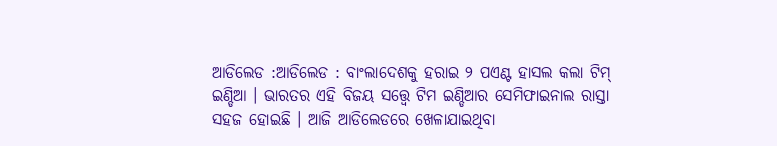ଆଡିଲେଡ :ଆଡିଲେଡ : ବାଂଲାଦେଶକୁ ହରାଇ ୨ ପଏଣ୍ଟ ହାସଲ କଲା ଟିମ୍ ଇଣ୍ଡିଆ । ଭାରତର ଏହି ବିଜୟ ସତ୍ତ୍ବେ ଟିମ ଇଣ୍ଡିଆର ସେମିଫାଇନାଲ ରାସ୍ତା ସହଜ ହୋଇଛି । ଆଜି ଆଡିଲେଡରେ ଖେଳାଯାଇଥିବା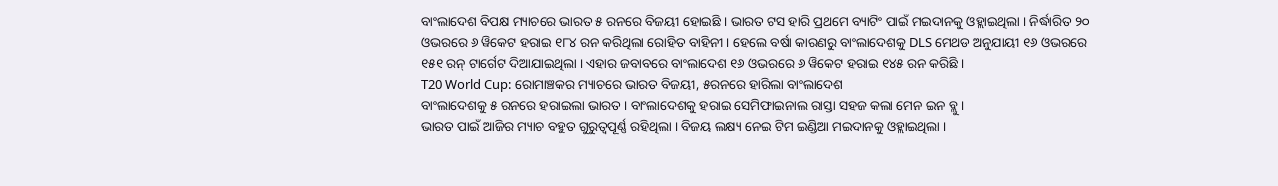ବାଂଲାଦେଶ ବିପକ୍ଷ ମ୍ୟାଚରେ ଭାରତ ୫ ରନରେ ବିଜୟୀ ହୋଇଛି । ଭାରତ ଟସ ହାରି ପ୍ରଥମେ ବ୍ୟାଟିଂ ପାଇଁ ମଇଦାନକୁ ଓହ୍ଲାଇଥିଲା । ନିର୍ଦ୍ଧାରିତ ୨୦ ଓଭରରେ ୬ ୱିକେଟ ହରାଇ ୧୮୪ ରନ କରିଥିଲା ରୋହିତ ବାହିନୀ । ହେଲେ ବର୍ଷା କାରଣରୁ ବାଂଲାଦେଶକୁ DLS ମେଥଡ ଅନୁଯାୟୀ ୧୬ ଓଭରରେ ୧୫୧ ରନ୍ ଟାର୍ଗେଟ ଦିଆଯାଇଥିଲା । ଏହାର ଜବାବରେ ବାଂଲାଦେଶ ୧୬ ଓଭରରେ ୬ ୱିକେଟ ହରାଇ ୧୪୫ ରନ କରିଛି ।
T20 World Cup: ରୋମାଞ୍ଚକର ମ୍ୟାଚରେ ଭାରତ ବିଜୟୀ, ୫ରନରେ ହାରିଲା ବାଂଲାଦେଶ
ବାଂଲାଦେଶକୁ ୫ ରନରେ ହରାଇଲା ଭାରତ । ବାଂଲାଦେଶକୁ ହରାଇ ସେମିଫାଇନାଲ ରାସ୍ତା ସହଜ କଲା ମେନ ଇନ ବ୍ଲୁ ।
ଭାରତ ପାଇଁ ଆଜିର ମ୍ୟାଚ ବହୁତ ଗୁରୁତ୍ବପୂର୍ଣ୍ଣ ରହିଥିଲା । ବିଜୟ ଲକ୍ଷ୍ୟ ନେଇ ଟିମ ଇଣ୍ଡିଆ ମଇଦାନକୁ ଓହ୍ଲାଇଥିଲା ।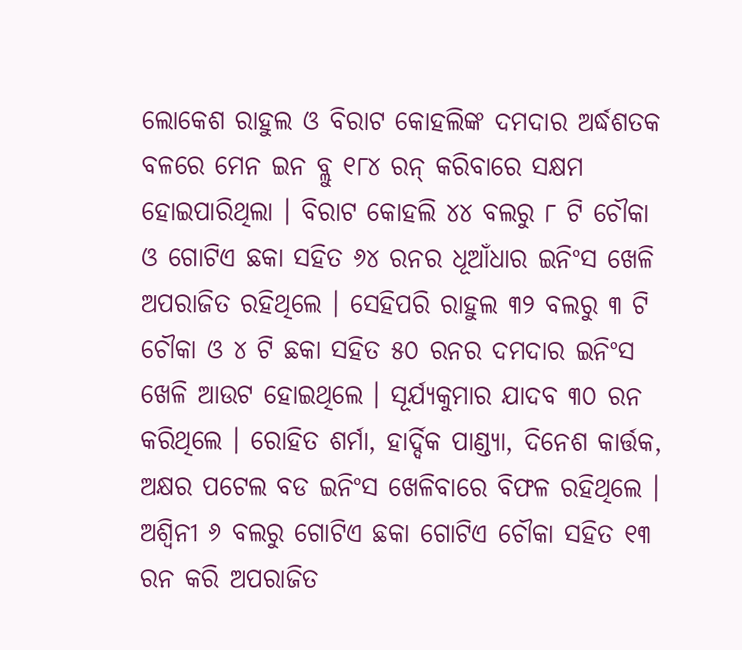ଲୋକେଶ ରାହୁଲ ଓ ବିରାଟ କୋହଲିଙ୍କ ଦମଦାର ଅର୍ଦ୍ଧଶତକ ବଳରେ ମେନ ଇନ ବ୍ଲୁ ୧୮୪ ରନ୍ କରିବାରେ ସକ୍ଷମ ହୋଇପାରିଥିଲା । ବିରାଟ କୋହଲି ୪୪ ବଲରୁ ୮ ଟି ଚୌକା ଓ ଗୋଟିଏ ଛକା ସହିତ ୬୪ ରନର ଧୂଆଁଧାର ଇନିଂସ ଖେଳି ଅପରାଜିତ ରହିଥିଲେ । ସେହିପରି ରାହୁଲ ୩୨ ବଲରୁ ୩ ଟି ଚୌକା ଓ ୪ ଟି ଛକା ସହିତ ୫୦ ରନର ଦମଦାର ଇନିଂସ ଖେଳି ଆଉଟ ହୋଇଥିଲେ । ସୂର୍ଯ୍ୟକୁମାର ଯାଦବ ୩୦ ରନ କରିଥିଲେ । ରୋହିତ ଶର୍ମା, ହାର୍ଦ୍ଦିକ ପାଣ୍ଡ୍ୟା, ଦିନେଶ କାର୍ତ୍ତକ, ଅକ୍ଷର ପଟେଲ ବଡ ଇନିଂସ ଖେଳିବାରେ ବିଫଳ ରହିଥିଲେ । ଅଶ୍ବିନୀ ୬ ବଲରୁ ଗୋଟିଏ ଛକା ଗୋଟିଏ ଚୌକା ସହିତ ୧୩ ରନ କରି ଅପରାଜିତ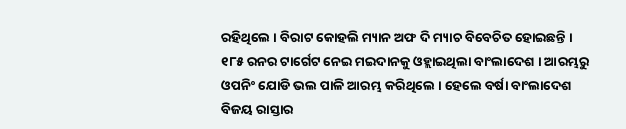ରହିଥିଲେ । ବିରାଟ କୋହଲି ମ୍ୟାନ ଅଫ ଦି ମ୍ୟାଚ ବିବେଚିତ ହୋଇଛନ୍ତି ।
୧୮୫ ରନର ଟାର୍ଗେଟ ନେଇ ମଇଦାନକୁ ଓହ୍ଲାଇଥିଲା ବାଂଲାଦେଶ । ଆରମ୍ଭରୁ ଓପନିଂ ଯୋଡି ଭଲ ପାଳି ଆରମ୍ଭ କରିଥିଲେ । ହେଲେ ବର୍ଷା ବାଂଲାଦେଶ ବିଜୟ ରାସ୍ତାର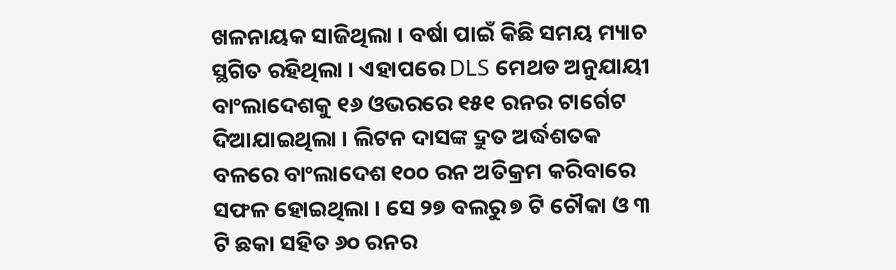ଖଳନାୟକ ସାଜିଥିଲା । ବର୍ଷା ପାଇଁ କିଛି ସମୟ ମ୍ୟାଚ ସ୍ଥଗିତ ରହିଥିଲା । ଏହାପରେ DLS ମେଥଡ ଅନୁଯାୟୀ ବାଂଲାଦେଶକୁ ୧୬ ଓଭରରେ ୧୫୧ ରନର ଟାର୍ଗେଟ ଦିଆଯାଇଥିଲା । ଲିଟନ ଦାସଙ୍କ ଦ୍ରୁତ ଅର୍ଦ୍ଧଶତକ ବଳରେ ବାଂଲାଦେଶ ୧୦୦ ରନ ଅତିକ୍ରମ କରିବାରେ ସଫଳ ହୋଇଥିଲା । ସେ ୨୭ ବଲରୁ ୭ ଟି ଚୌକା ଓ ୩ ଟି ଛକା ସହିତ ୬୦ ରନର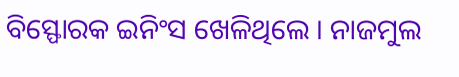ବିସ୍ଫୋରକ ଇନିଂସ ଖେଳିଥିଲେ । ନାଜମୁଲ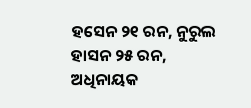ହସେନ ୨୧ ରନ, ନୁରୁଲ ହାସନ ୨୫ ରନ, ଅଧିନାୟକ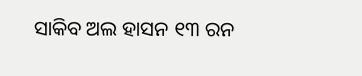ସାକିବ ଅଲ ହାସନ ୧୩ ରନ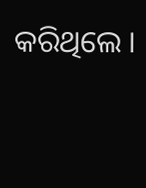କରିଥିଲେ ।